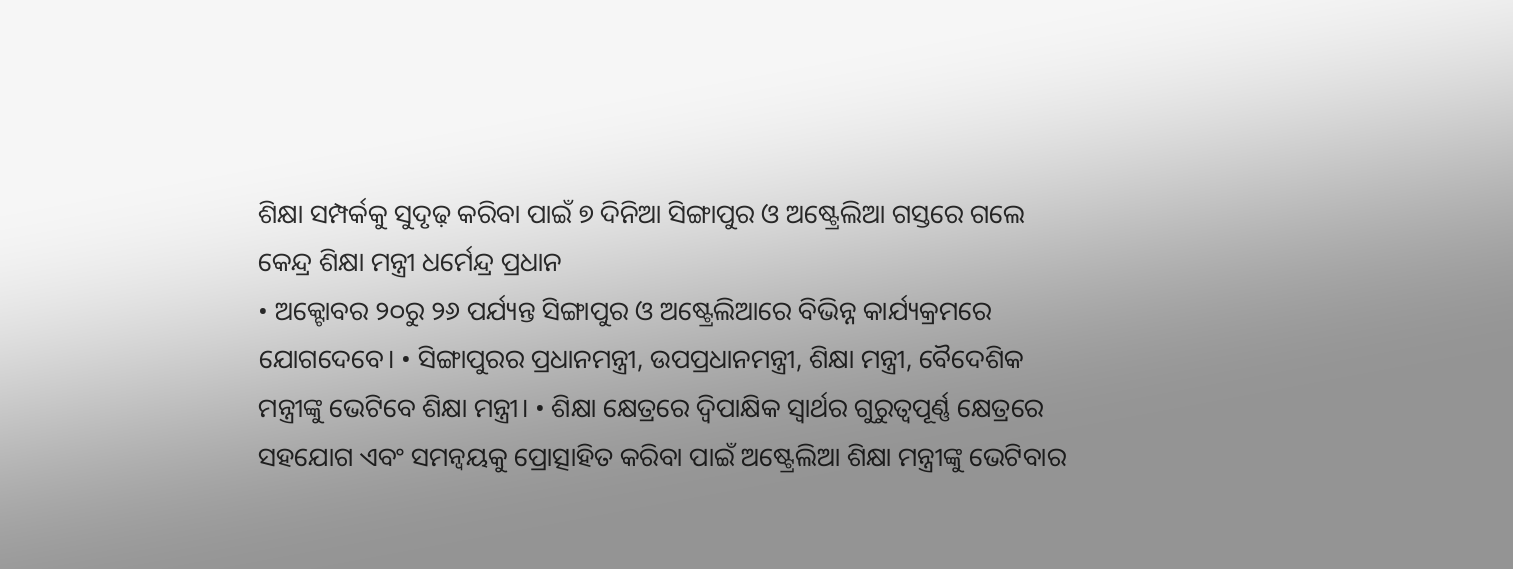ଶିକ୍ଷା ସମ୍ପର୍କକୁ ସୁଦୃଢ଼ କରିବା ପାଇଁ ୭ ଦିନିଆ ସିଙ୍ଗାପୁର ଓ ଅଷ୍ଟ୍ରେଲିଆ ଗସ୍ତରେ ଗଲେ କେନ୍ଦ୍ର ଶିକ୍ଷା ମନ୍ତ୍ରୀ ଧର୍ମେନ୍ଦ୍ର ପ୍ରଧାନ
• ଅକ୍ଟୋବର ୨୦ରୁ ୨୬ ପର୍ଯ୍ୟନ୍ତ ସିଙ୍ଗାପୁର ଓ ଅଷ୍ଟ୍ରେଲିଆରେ ବିଭିନ୍ନ କାର୍ଯ୍ୟକ୍ରମରେ ଯୋଗଦେବେ। • ସିଙ୍ଗାପୁରର ପ୍ରଧାନମନ୍ତ୍ରୀ, ଉପପ୍ରଧାନମନ୍ତ୍ରୀ, ଶିକ୍ଷା ମନ୍ତ୍ରୀ, ବୈଦେଶିକ ମନ୍ତ୍ରୀଙ୍କୁ ଭେଟିବେ ଶିକ୍ଷା ମନ୍ତ୍ରୀ। • ଶିକ୍ଷା କ୍ଷେତ୍ରରେ ଦ୍ୱିପାକ୍ଷିକ ସ୍ୱାର୍ଥର ଗୁରୁତ୍ୱପୂର୍ଣ୍ଣ କ୍ଷେତ୍ରରେ ସହଯୋଗ ଏବଂ ସମନ୍ୱୟକୁ ପ୍ରୋତ୍ସାହିତ କରିବା ପାଇଁ ଅଷ୍ଟ୍ରେଲିଆ ଶିକ୍ଷା ମନ୍ତ୍ରୀଙ୍କୁ ଭେଟିବାର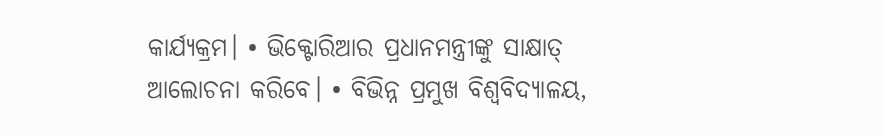କାର୍ଯ୍ୟକ୍ରମ। • ଭିକ୍ଟୋରିଆର ପ୍ରଧାନମନ୍ତ୍ରୀଙ୍କୁ ସାକ୍ଷାତ୍ ଆଲୋଚନା କରିବେ। • ବିଭିନ୍ନ ପ୍ରମୁଖ ବିଶ୍ୱବିଦ୍ୟାଳୟ,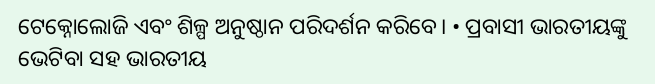ଟେକ୍ନୋଲୋଜି ଏବଂ ଶିଳ୍ପ ଅନୁଷ୍ଠାନ ପରିଦର୍ଶନ କରିବେ। • ପ୍ରବାସୀ ଭାରତୀୟଙ୍କୁ ଭେଟିବା ସହ ଭାରତୀୟ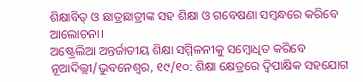ଶିକ୍ଷାବିତ୍ ଓ ଛାତ୍ରଛାତ୍ରୀଙ୍କ ସହ ଶିକ୍ଷା ଓ ଗବେଷଣା ସମ୍ବନ୍ଧରେ କରିବେ ଆଲୋଚନା।
ଅଷ୍ଟ୍ରେଲିଆ ଅନ୍ତର୍ଜାତୀୟ ଶିକ୍ଷା ସମ୍ମିଳନୀକୁ ସମ୍ବୋଧିତ କରିବେ
ନୂଆଦିଲ୍ଲୀ/ଭୁବନେଶ୍ୱର, ୧୯/୧୦: ଶିକ୍ଷା କ୍ଷେତ୍ରରେ ଦ୍ୱିପାକ୍ଷିକ ସହଯୋଗ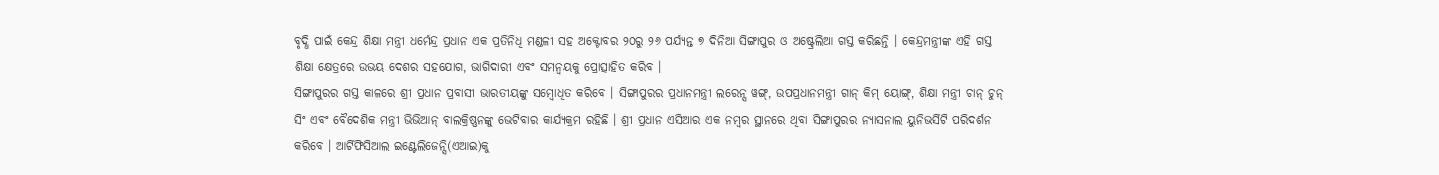ବୃଦ୍ଧି ପାଇଁ କେନ୍ଦ୍ର ଶିକ୍ଷା ମନ୍ତ୍ରୀ ଧର୍ମେନ୍ଦ୍ର ପ୍ରଧାନ ଏକ ପ୍ରତିନିଧି ମଣ୍ଡଳୀ ସହ ଅକ୍ଟୋବର ୨୦ରୁ ୨୬ ପର୍ଯ୍ୟନ୍ତ ୭ ଦିନିଆ ସିଙ୍ଗାପୁର ଓ ଅଷ୍ଟ୍ରେଲିଆ ଗସ୍ତ କରିଛନ୍ତି । କେନ୍ଦ୍ରମନ୍ତ୍ରୀଙ୍କ ଏହି ଗସ୍ତ ଶିକ୍ଷା କ୍ଷେତ୍ରରେ ଉଭୟ ଦେଶର ସହଯୋଗ, ଭାଗିଦାରୀ ଏବଂ ସମନ୍ୱୟକୁ ପ୍ରୋତ୍ସାହିତ କରିବ ।
ସିଙ୍ଗାପୁରର ଗସ୍ତ କାଳରେ ଶ୍ରୀ ପ୍ରଧାନ ପ୍ରବାସୀ ଭାରତୀୟଙ୍କୁ ସମ୍ବୋଧିତ କରିବେ । ସିଙ୍ଗାପୁରର ପ୍ରଧାନମନ୍ତ୍ରୀ ଲରେନ୍ସ ୱଙ୍ଗ୍, ଉପପ୍ରଧାନମନ୍ତ୍ରୀ ଗାନ୍ କିମ୍ ୟୋଙ୍ଗ୍, ଶିକ୍ଷା ମନ୍ତ୍ରୀ ଚାନ୍ ଚୁନ୍ ସିଂ ଏବଂ ବୈଦେଶିକ ମନ୍ତ୍ରୀ ଭିଭିଆନ୍ ବାଲକ୍ରିଷ୍ଣନଙ୍କୁ ଭେଟିବାର କାର୍ଯ୍ୟକ୍ରମ ରହିଛି । ଶ୍ରୀ ପ୍ରଧାନ ଏସିଆର ଏକ ନମ୍ବର ସ୍ଥାନରେ ଥିବା ସିଙ୍ଗାପୁରର ନ୍ୟାସନାଲ ୟୁନିଭର୍ସିଟି ପରିଦର୍ଶନ କରିବେ । ଆର୍ଟିଫିସିଆଲ ଇଣ୍ଟେଲିଜେନ୍ସି(ଏଆଇ)କୁ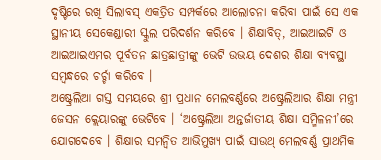ଦୃଷ୍ଟିରେ ରଖି ସିଲାବସ୍ ଏକତ୍ରିତ ସମ୍ପର୍କରେ ଆଲୋଚନା କରିବା ପାଇଁ ସେ ଏକ ସ୍ଥାନୀୟ ସେକେଣ୍ଡାରୀ ସ୍କୁଲ ପରିଦର୍ଶନ କରିବେ । ଶିକ୍ଷାବିତ୍, ଆଇଆଇଟି ଓ ଆଇଆଇଏମର ପୂର୍ବତନ ଛାତ୍ରଛାତ୍ରୀଙ୍କୁ ଭେଟି ଉଭୟ ଦେଶର ଶିକ୍ଷା ବ୍ୟବସ୍ଥା ସମ୍ବନ୍ଧରେ ଚର୍ଚ୍ଚା କରିବେ ।
ଅଷ୍ଟ୍ରେଲିଆ ଗସ୍ତ ସମୟରେ ଶ୍ରୀ ପ୍ରଧାନ ମେଲବର୍ଣ୍ଣରେ ଅଷ୍ଟ୍ରେଲିଆର ଶିକ୍ଷା ମନ୍ତ୍ରୀ ଜେସନ କ୍ଲେୟାରଙ୍କୁ ଭେଟିବେ । ‘ଅଷ୍ଟ୍ରେଲିଆ ଅନ୍ତର୍ଜାତୀୟ ଶିକ୍ଷା ସମ୍ମିଳନୀ’ରେ ଯୋଗଦେବେ । ଶିକ୍ଷାର ସମନ୍ୱିତ ଆଭିମୁଖ୍ୟ ପାଇଁ ସାଉଥ୍ ମେଲବର୍ଣ୍ଣ ପ୍ରାଥମିକ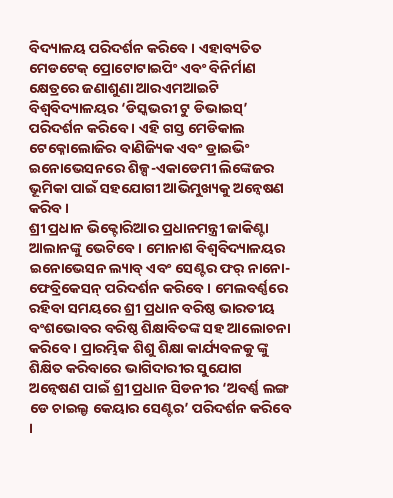ବିଦ୍ୟାଳୟ ପରିଦର୍ଶନ କରିବେ । ଏହାବ୍ୟତିତ ମେଡଟେକ୍ ପ୍ରୋଟୋଟାଇପିଂ ଏବଂ ବିନିର୍ମାଣ କ୍ଷେତ୍ରରେ ଜଣାଶୁଣା ଆରଏମଆଇଟି ବିଶ୍ୱବିଦ୍ୟାଳୟର ‘ଡିସ୍କଭରୀ ଟୁ ଡିଭାଇସ୍’ ପରିଦର୍ଶନ କରିବେ । ଏହି ଗସ୍ତ ମେଡିକାଲ ଟେକ୍ନୋଲୋଜିର ବାଣିଜ୍ୟିକ ଏବଂ ଡ୍ରାଇଭିଂ ଇନୋଭେସନରେ ଶିଳ୍ପ-ଏକାଡେମୀ ଲିଙ୍କେଜର ଭୂମିକା ପାଇଁ ସହଯୋଗୀ ଆଭିମୁଖ୍ୟକୁ ଅନ୍ୱେଷଣ କରିବ ।
ଶ୍ରୀ ପ୍ରଧାନ ଭିକ୍ଟୋରିଆର ପ୍ରଧାନମନ୍ତ୍ରୀ ଜାକିଣ୍ଟା ଆଲାନଙ୍କୁ ଭେଟିବେ । ମୋନାଶ ବିଶ୍ୱବିଦ୍ୟାଳୟର ଇନୋଭେସନ ଲ୍ୟାବ୍ ଏବଂ ସେଣ୍ଟର ଫର୍ ନାନୋ-ଫେବ୍ରିକେସନ୍ ପରିଦର୍ଶନ କରିବେ । ମେଲବର୍ଣ୍ଣରେ ରହିବା ସମୟରେ ଶ୍ରୀ ପ୍ରଧାନ ବରିଷ୍ଠ ଭାରତୀୟ ବଂଶଭୋବର ବରିଷ୍ଠ ଶିକ୍ଷାବିତଙ୍କ ସହ ଆଲୋଚନା କରିବେ । ପ୍ରାରମ୍ଭିକ ଶିଶୁ ଶିକ୍ଷା କାର୍ଯ୍ୟବଳକୁ ଙ୍କୁ ଶିକ୍ଷିତ କରିବାରେ ଭାଗିଦାରୀର ସୁଯୋଗ ଅନ୍ୱେଷଣ ପାଇଁ ଶ୍ରୀ ପ୍ରଧାନ ସିଡନୀର ‘ଅବର୍ଣ୍ଣ ଲଙ୍ଗ ଡେ ଚାଇଲ୍ଡ କେୟାର ସେଣ୍ଟର’ ପରିଦର୍ଶନ କରିବେ ।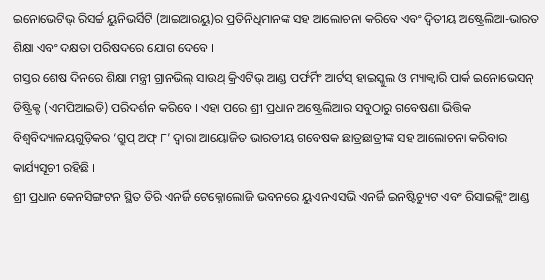ଇନୋଭେଟିଭ୍ ରିସର୍ଚ୍ଚ ୟୁନିଭର୍ସିଟି (ଆଇଆରୟୁ)ର ପ୍ରତିନିଧିମାନଙ୍କ ସହ ଆଲୋଚନା କରିବେ ଏବଂ ଦ୍ୱିତୀୟ ଅଷ୍ଟ୍ରେଲିଆ-ଭାରତ ଶିକ୍ଷା ଏବଂ ଦକ୍ଷତା ପରିଷଦରେ ଯୋଗ ଦେବେ ।
ଗସ୍ତର ଶେଷ ଦିନରେ ଶିକ୍ଷା ମନ୍ତ୍ରୀ ଗ୍ରାନଭିଲ୍ ସାଉଥ୍ କ୍ରିଏଟିଭ୍ ଆଣ୍ଡ ପର୍ଫର୍ମିଂ ଆର୍ଟସ୍ ହାଇସ୍କୁଲ ଓ ମ୍ୟାକ୍ୱାରି ପାର୍କ ଇନୋଭେସନ୍ ଡିଷ୍ଟ୍ରିକ୍ଟ (ଏମପିଆଇଡି) ପରିଦର୍ଶନ କରିବେ । ଏହା ପରେ ଶ୍ରୀ ପ୍ରଧାନ ଅଷ୍ଟ୍ରେଲିଆର ସବୁଠାରୁ ଗବେଷଣା ଭିତ୍ତିକ ବିଶ୍ୱବିଦ୍ୟାଳୟଗୁଡ଼ିକର ‘ଗ୍ରୁପ୍ ଅଫ୍ ୮’ ଦ୍ୱାରା ଆୟୋଜିତ ଭାରତୀୟ ଗବେଷକ ଛାତ୍ରଛାତ୍ରୀଙ୍କ ସହ ଆଲୋଚନା କରିବାର କାର୍ଯ୍ୟସୂଚୀ ରହିଛି ।
ଶ୍ରୀ ପ୍ରଧାନ କେନସିଙ୍ଗଟନ ସ୍ଥିତ ତିରି ଏନର୍ଜି ଟେକ୍ନୋଲୋଜି ଭବନରେ ୟୁଏନଏସଭି ଏନର୍ଜି ଇନଷ୍ଟିଚ୍ୟୁଟ ଏବଂ ରିସାଇକ୍ଲିଂ ଆଣ୍ଡ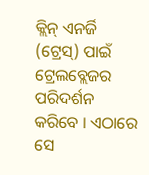କ୍ଲିନ୍ ଏନର୍ଜି (ଟ୍ରେସ୍) ପାଇଁ ଟ୍ରେଲବ୍ଲେଜର ପରିଦର୍ଶନ କରିବେ । ଏଠାରେ ସେ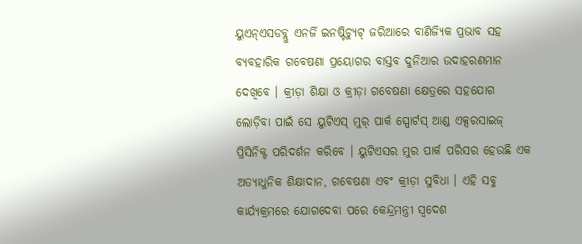ୟୁଏନ୍ଏସଡବ୍ଲୁ ଏନର୍ଜି ଇନଷ୍ଟିଚ୍ୟୁଟ୍ ଜରିଆରେ ବାଣିଜ୍ୟିକ ପ୍ରଭାବ ସହ ବ୍ୟବହାରିକ ଗବେଷଣା ପ୍ରୟୋଗର ବାସ୍ତବ ଦୁନିଆର ଉଦାହରଣମାନ ଦେଖିବେ । କ୍ରୀଡ଼ା ଶିକ୍ଷା ଓ କ୍ରୀଡ଼ା ଗବେଷଣା କ୍ଷେତ୍ରରେ ସହଯୋଗ ଲୋଡ଼ିବା ପାଇଁ ସେ ୟୁଟିଏସ୍ ମୁର୍ ପାର୍କ ସ୍ପୋର୍ଟସ୍ ଆଣ୍ଡ ଏକ୍ସରସାଇଜ୍ ପ୍ରିସିନିକ୍ଟ ପରିଦର୍ଶନ କରିବେ । ୟୁଟିଏସର ମୁର ପାର୍କ ପରିସର ହେଉଛି ଏକ ଅତ୍ୟାଧୁନିକ ଶିକ୍ଷାଦାନ, ଗବେଷଣା ଏବଂ କ୍ରୀଡ଼ା ସୁବିଧା । ଏହି ସବୁ କାର୍ଯ୍ୟକ୍ରମରେ ଯୋଗଦେବା ପରେ କେନ୍ଦ୍ରମନ୍ତ୍ରୀ ସ୍ୱଦେଶ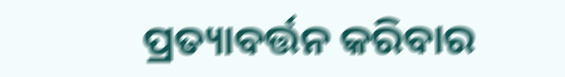ପ୍ରତ୍ୟାବର୍ତ୍ତନ କରିବାର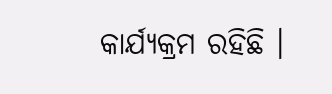କାର୍ଯ୍ୟକ୍ରମ ରହିଛି ।